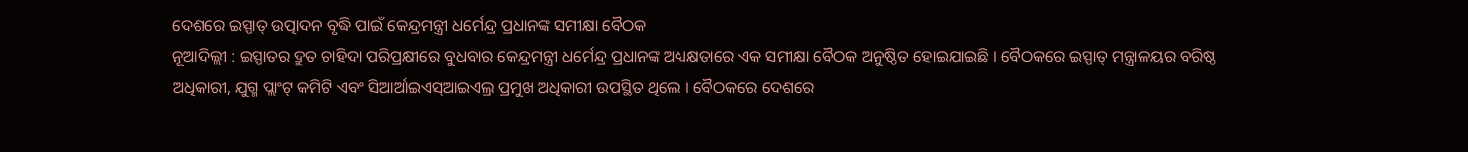ଦେଶରେ ଇସ୍ପାତ୍ ଉତ୍ପାଦନ ବୃଦ୍ଧି ପାଇଁ କେନ୍ଦ୍ରମନ୍ତ୍ରୀ ଧର୍ମେନ୍ଦ୍ର ପ୍ରଧାନଙ୍କ ସମୀକ୍ଷା ବୈଠକ
ନୂଆଦିଲ୍ଲୀ : ଇସ୍ପାତର ଦ୍ରୁତ ଚାହିଦା ପରିପ୍ରକ୍ଷୀରେ ବୁଧବାର କେନ୍ଦ୍ରମନ୍ତ୍ରୀ ଧର୍ମେନ୍ଦ୍ର ପ୍ରଧାନଙ୍କ ଅଧ୍ୟକ୍ଷତାରେ ଏକ ସମୀକ୍ଷା ବୈଠକ ଅନୁଷ୍ଠିତ ହୋଇଯାଇଛି । ବୈଠକରେ ଇସ୍ପାତ୍ ମନ୍ତ୍ରାଳୟର ବରିଷ୍ଠ ଅଧିକାରୀ, ଯୁଗ୍ମ ପ୍ଲାଂଟ୍ କମିଟି ଏବଂ ସିଆର୍ଆଇଏସ୍ଆଇଏଲ୍ର ପ୍ରମୁଖ ଅଧିକାରୀ ଉପସ୍ଥିତ ଥିଲେ । ବୈଠକରେ ଦେଶରେ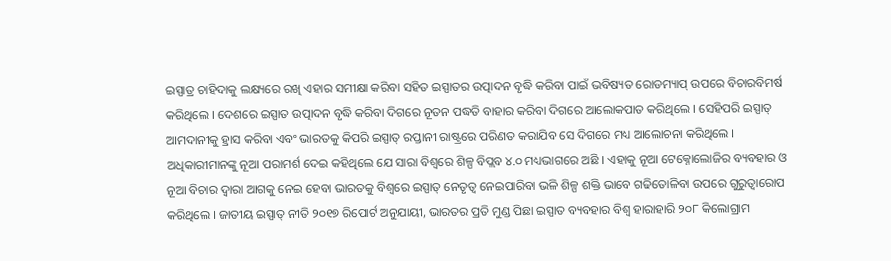ଇସ୍ପାତ୍ର ଚାହିଦାକୁ ଲକ୍ଷ୍ୟରେ ରଖି ଏହାର ସମୀକ୍ଷା କରିବା ସହିତ ଇସ୍ପାତର ଉତ୍ପାଦନ ବୃଦ୍ଧି କରିବା ପାଇଁ ଭବିଷ୍ୟତ ରୋଡମ୍ୟାପ୍ ଉପରେ ବିଚାରବିମର୍ଷ କରିଥିଲେ । ଦେଶରେ ଇସ୍ପାତ ଉତ୍ପାଦନ ବୃଦ୍ଧି କରିବା ଦିଗରେ ନୂତନ ପଦ୍ଧତି ବାହାର କରିବା ଦିଗରେ ଆଲୋକପାତ କରିଥିଲେ । ସେହିପରି ଇସ୍ପାତ୍ ଆମଦାନୀକୁ ହ୍ରାସ କରିବା ଏବଂ ଭାରତକୁ କିପରି ଇସ୍ପାତ୍ ରପ୍ତାନୀ ରାଷ୍ଟ୍ରରେ ପରିଣତ କରାଯିବ ସେ ଦିଗରେ ମଧ୍ୟ ଆଲୋଚନା କରିଥିଲେ । ଅଧିକାରୀମାନଙ୍କୁ ନୂଆ ପରାମର୍ଶ ଦେଇ କହିଥିଲେ ଯେ ସାରା ବିଶ୍ୱରେ ଶିଳ୍ପ ବିପ୍ଲବ ୪.୦ ମଧ୍ୟଭାଗରେ ଅଛି । ଏହାକୁ ନୂଆ ଟେକ୍ନୋଲୋଜିର ବ୍ୟବହାର ଓ ନୂଆ ବିଚାର ଦ୍ୱାରା ଆଗକୁ ନେଇ ହେବା ଭାରତକୁ ବିଶ୍ୱରେ ଇସ୍ପାତ୍ ନେତୃତ୍ୱ ନେଇପାରିବା ଭଳି ଶିଳ୍ପ ଶକ୍ତି ଭାବେ ଗଢିତୋଳିବା ଉପରେ ଗୁରୁତ୍ୱାରୋପ କରିଥିଲେ । ଜାତୀୟ ଇସ୍ପାତ୍ ନୀତି ୨୦୧୭ ରିପୋର୍ଟ ଅନୁଯାୟୀ, ଭାରତର ପ୍ରତି ମୁଣ୍ଡ ପିଛା ଇସ୍ପାତ ବ୍ୟବହାର ବିଶ୍ୱ ହାରାହାରି ୨୦୮ କିଲୋଗ୍ରାମ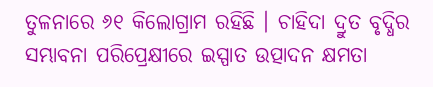ତୁଳନାରେ ୬୧ କିଲୋଗ୍ରାମ ରହିଛି । ଚାହିଦା ଦ୍ରୁତ ବୃଦ୍ଧିର ସମ୍ଭାବନା ପରିପ୍ରେକ୍ଷୀରେ ଇସ୍ପାତ ଉତ୍ପାଦନ କ୍ଷମତା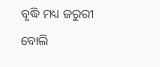ବୃଦ୍ଧି ମଧ୍ୟ ଜରୁରୀ ବୋଲି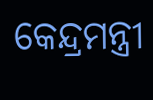କେନ୍ଦ୍ରମନ୍ତ୍ରୀ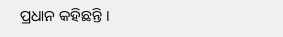ପ୍ରଧାନ କହିଛନ୍ତି ।